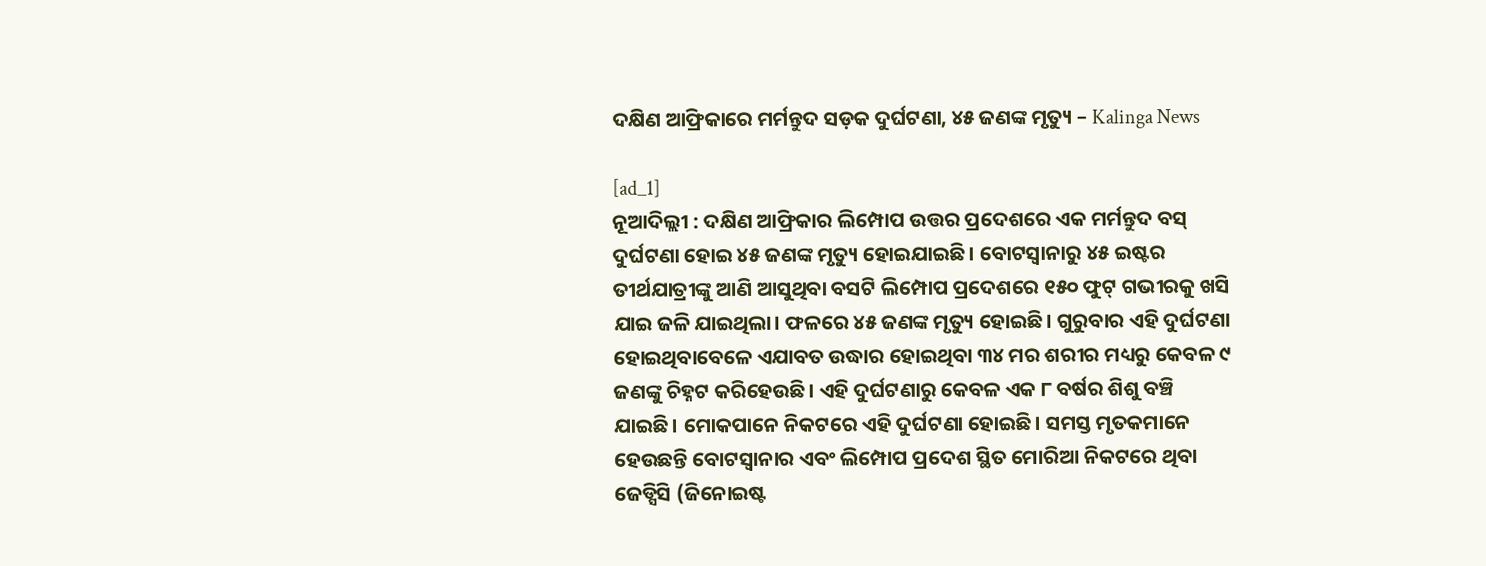ଦକ୍ଷିଣ ଆଫ୍ରିକାରେ ମର୍ମନ୍ତୁଦ ସଡ଼କ ଦୁର୍ଘଟଣା, ୪୫ ଜଣଙ୍କ ମୃତ୍ୟୁ – Kalinga News

[ad_1]
ନୂଆଦିଲ୍ଲୀ : ଦକ୍ଷିଣ ଆଫ୍ରିକାର ଲିମ୍ପୋପ ଉତ୍ତର ପ୍ରଦେଶରେ ଏକ ମର୍ମନ୍ତୁଦ ବସ୍ ଦୁର୍ଘଟଣା ହୋଇ ୪୫ ଜଣଙ୍କ ମୃତ୍ୟୁ ହୋଇଯାଇଛି। ବୋଟସ୍ବାନାରୁ ୪୫ ଇଷ୍ଟର ତୀର୍ଥଯାତ୍ରୀଙ୍କୁ ଆଣି ଆସୁଥିବା ବସଟି ଲିମ୍ପୋପ ପ୍ରଦେଶରେ ୧୫୦ ଫୁଟ୍ ଗଭୀରକୁ ଖସି ଯାଇ ଜଳି ଯାଇଥିଲା। ଫଳରେ ୪୫ ଜଣଙ୍କ ମୃତ୍ୟୁ ହୋଇଛି। ଗୁରୁବାର ଏହି ଦୁର୍ଘଟଣା ହୋଇଥିବାବେଳେ ଏଯାବତ ଉଦ୍ଧାର ହୋଇଥିବା ୩୪ ମର ଶରୀର ମଧ୍ୟରୁ କେବଳ ୯ ଜଣଙ୍କୁ ଚିହ୍ନଟ କରିହେଉଛି। ଏହି ଦୁର୍ଘଟଣାରୁ କେବଳ ଏକ ୮ ବର୍ଷର ଶିଶୁ ବଞ୍ଚି ଯାଇଛି। ମୋକପାନେ ନିକଟରେ ଏହି ଦୁର୍ଘଟଣା ହୋଇଛି। ସମସ୍ତ ମୃତକମାନେ ହେଉଛନ୍ତି ବୋଟସ୍ବାନାର ଏବଂ ଲିମ୍ପୋପ ପ୍ରଦେଶ ସ୍ଥିତ ମୋରିଆ ନିକଟରେ ଥିବା ଜେଡ୍ସିସି (ଜିନୋଇଷ୍ଟ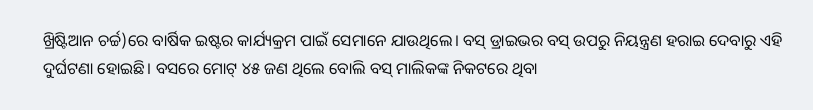ଖ୍ରିଷ୍ଟିଆନ ଚର୍ଚ୍ଚ)ରେ ବାର୍ଷିକ ଇଷ୍ଟର କାର୍ଯ୍ୟକ୍ରମ ପାଇଁ ସେମାନେ ଯାଉଥିଲେ। ବସ୍ ଡ୍ରାଇଭର ବସ୍ ଉପରୁ ନିୟନ୍ତ୍ରଣ ହରାଇ ଦେବାରୁ ଏହି ଦୁର୍ଘଟଣା ହୋଇଛି। ବସରେ ମୋଟ୍ ୪୫ ଜଣ ଥିଲେ ବୋଲି ବସ୍ ମାଲିକଙ୍କ ନିକଟରେ ଥିବା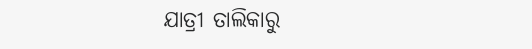ଯାତ୍ରୀ ତାଲିକାରୁ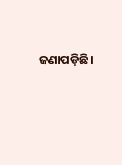ଜଣାପଡ଼ିଛି।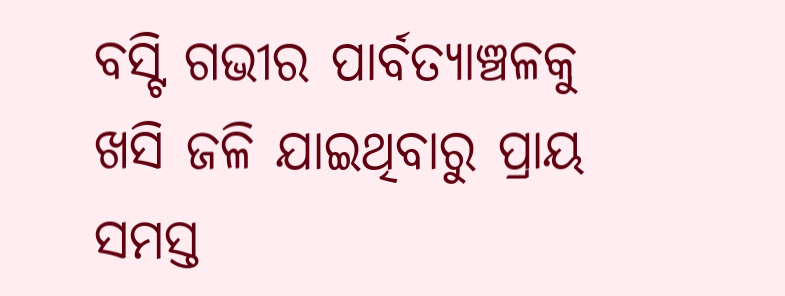ବସ୍ଟି ଗଭୀର ପାର୍ବତ୍ୟାଞ୍ଚଳକୁ ଖସି ଜଳି ଯାଇଥିବାରୁ ପ୍ରାୟ ସମସ୍ତ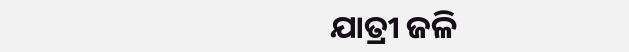ଯାତ୍ରୀ ଜଳି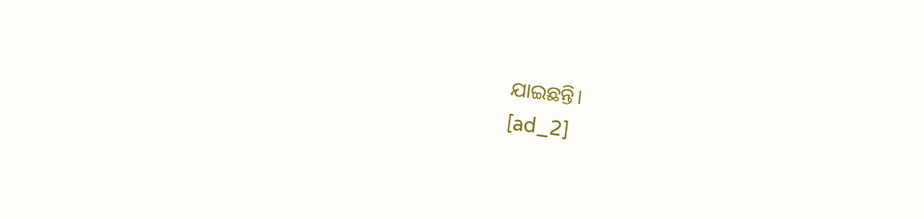ଯାଇଛନ୍ତି।
[ad_2]